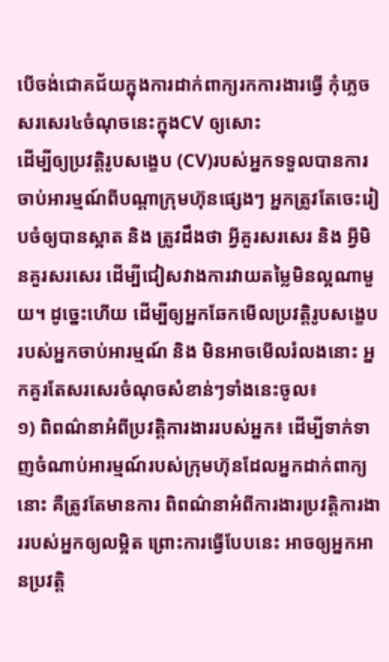បើចង់ជោគជ័យក្នុងការដាក់ពាក្យរកការងារធ្វើ កុំភ្លេចសរសេរ៤ចំណុចនេះក្នុងCV ឲ្យសោះ
ដើម្បីឲ្យប្រវត្តិរូបសង្ខេប (CV)របស់អ្នកទទួលបានការចាប់អារម្មណ៍ពីបណ្ដាក្រុមហ៊ុនផ្សេងៗ អ្នកត្រូវតែចេះរៀបចំឲ្យបានស្អាត និង ត្រូវដឹងថា អ្វីគួរសរសេរ និង អ្វីមិនគួរសរសេរ ដើម្បីជៀសវាងការវាយតម្លៃមិនល្អណាមួយ។ ដូច្នេះហើយ ដើម្បីឲ្យអ្នកឆែកមើលប្រវត្តិរូបសង្ខេបរបស់អ្នកចាប់អារម្មណ៍ និង មិនអាចមើលរំលងនោះ អ្នកគួរតែសរសេរចំណុចសំខាន់ៗទាំងនេះចូល៖
១) ពិពណ៌នាអំពីប្រវត្តិការងាររបស់អ្នក៖ ដើម្បីទាក់ទាញចំណាប់អារម្មណ៍របស់ក្រុមហ៊ុនដែលអ្នកដាក់ពាក្យនោះ គឺត្រូវតែមានការ ពិពណ៌នាអំពីការងារប្រវត្តិការងាររបស់អ្នកឲ្យលម្អិត ព្រោះការធ្វើបែបនេះ អាចឲ្យអ្នកអានប្រវត្តិ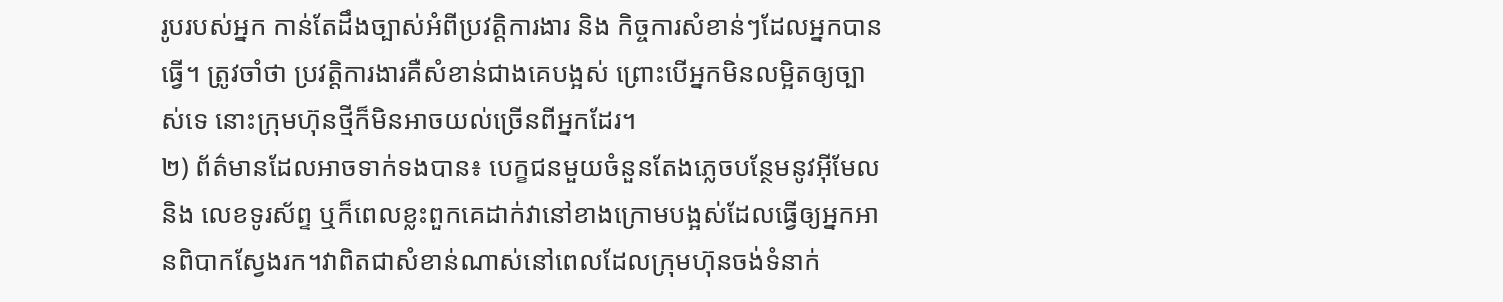រូបរបស់អ្នក កាន់តែដឹងច្បាស់អំពីប្រវត្តិការងារ និង កិច្ចការសំខាន់ៗដែលអ្នកបានធ្វើ។ ត្រូវចាំថា ប្រវត្តិការងារគឺសំខាន់ជាងគេបង្អស់ ព្រោះបើអ្នកមិនលម្អិតឲ្យច្បាស់ទេ នោះក្រុមហ៊ុនថ្មីក៏មិនអាចយល់ច្រើនពីអ្នកដែរ។
២) ព័ត៌មានដែលអាចទាក់ទងបាន៖ បេក្ខជនមួយចំនួនតែងភ្លេចបន្ថែមនូវអ៊ីមែល និង លេខទូរស័ព្ទ ឬក៏ពេលខ្លះពួកគេដាក់វានៅខាងក្រោមបង្អស់ដែលធ្វើឲ្យអ្នកអានពិបាកស្វែងរក។វាពិតជាសំខាន់ណាស់នៅពេលដែលក្រុមហ៊ុនចង់ទំនាក់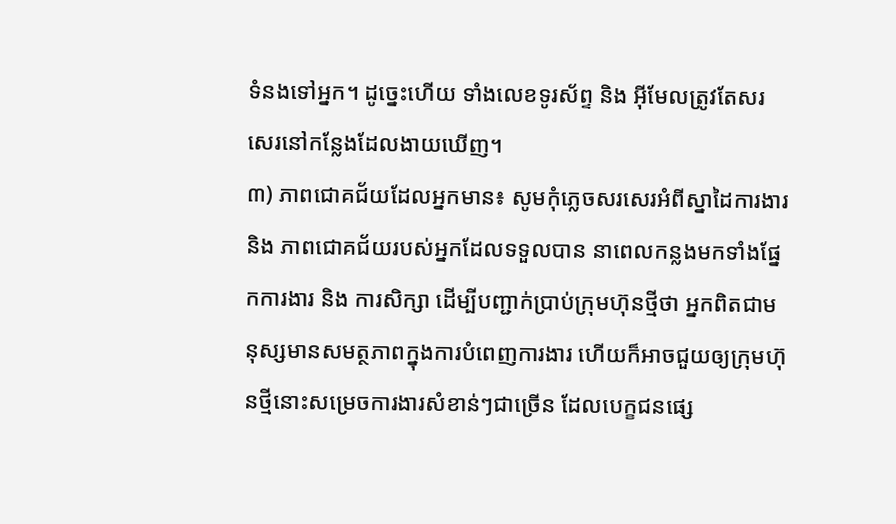ទំនងទៅអ្នក។ ដូច្នេះហើយ ទាំងលេខទូរស័ព្ទ និង អ៊ីមែលត្រូវតែសរសេរនៅកន្លែងដែលងាយឃើញ។
៣) ភាពជោគជ័យដែលអ្នកមាន៖ សូមកុំភ្លេចសរសេរអំពីស្នាដៃការងារ និង ភាពជោគជ័យរបស់អ្នកដែលទទួលបាន នាពេលកន្លងមកទាំងផ្នែកការងារ និង ការសិក្សា ដើម្បីបញ្ជាក់ប្រាប់ក្រុមហ៊ុនថ្មីថា អ្នកពិតជាមនុស្សមានសមត្ថភាពក្នុងការបំពេញការងារ ហើយក៏អាចជួយឲ្យក្រុមហ៊ុនថ្មីនោះសម្រេចការងារសំខាន់ៗជាច្រើន ដែលបេក្ខជនផ្សេ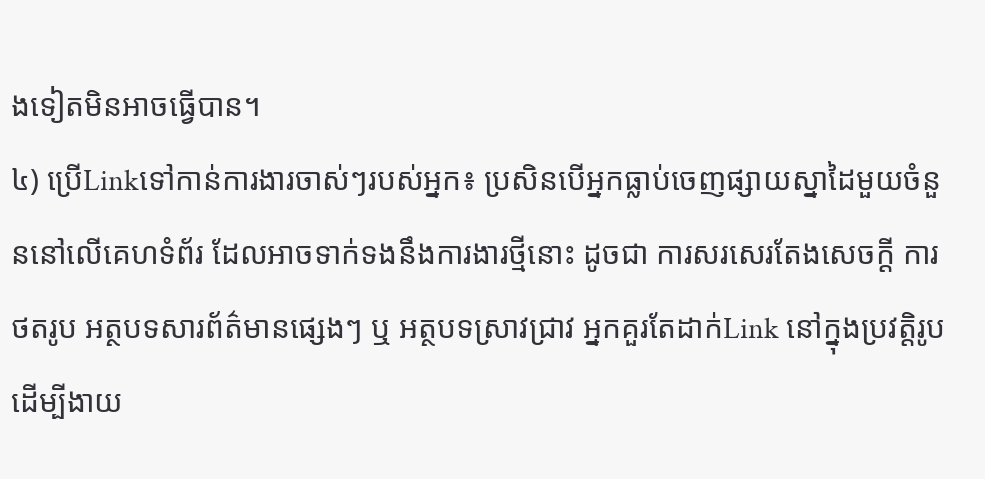ងទៀតមិនអាចធ្វើបាន។
៤) ប្រើLinkទៅកាន់ការងារចាស់ៗរបស់អ្នក៖ ប្រសិនបើអ្នកធ្លាប់ចេញផ្សាយស្នាដៃមួយចំនួននៅលើគេហទំព័រ ដែលអាចទាក់ទងនឹងការងារថ្មីនោះ ដូចជា ការសរសេរតែងសេចក្ដី ការថតរូប អត្ថបទសារព័ត៌មានផ្សេងៗ ឬ អត្ថបទស្រាវជ្រាវ អ្នកគួរតែដាក់Link នៅក្នុងប្រវត្តិរូប ដើម្បីងាយ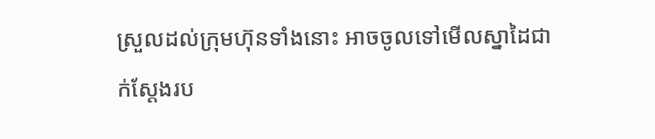ស្រួលដល់ក្រុមហ៊ុនទាំងនោះ អាចចូលទៅមើលស្នាដៃជាក់ស្ដែងរប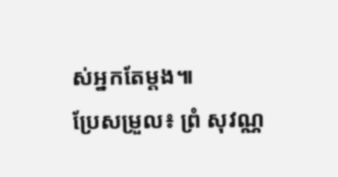ស់អ្នកតែម្តង៕
ប្រែសម្រួល៖ ព្រំ សុវណ្ណ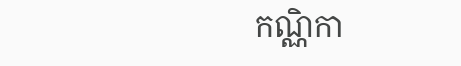កណ្ណិកា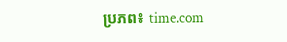ប្រភព៖ time.com